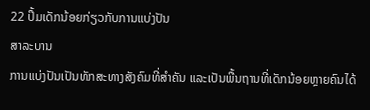22 ປຶ້ມເດັກນ້ອຍກ່ຽວກັບການແບ່ງປັນ
ສາລະບານ
ການແບ່ງປັນເປັນທັກສະທາງສັງຄົມທີ່ສຳຄັນ ແລະເປັນພື້ນຖານທີ່ເດັກນ້ອຍຫຼາຍຄົນໄດ້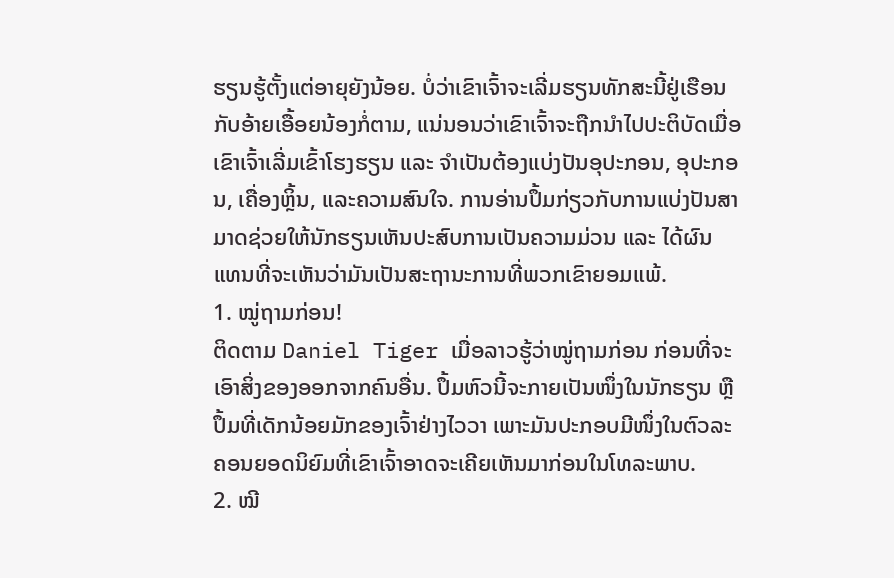ຮຽນຮູ້ຕັ້ງແຕ່ອາຍຸຍັງນ້ອຍ. ບໍ່ວ່າເຂົາເຈົ້າຈະເລີ່ມຮຽນທັກສະນີ້ຢູ່ເຮືອນກັບອ້າຍເອື້ອຍນ້ອງກໍ່ຕາມ, ແນ່ນອນວ່າເຂົາເຈົ້າຈະຖືກນໍາໄປປະຕິບັດເມື່ອເຂົາເຈົ້າເລີ່ມເຂົ້າໂຮງຮຽນ ແລະ ຈໍາເປັນຕ້ອງແບ່ງປັນອຸປະກອນ, ອຸປະກອນ, ເຄື່ອງຫຼິ້ນ, ແລະຄວາມສົນໃຈ. ການອ່ານປຶ້ມກ່ຽວກັບການແບ່ງປັນສາມາດຊ່ວຍໃຫ້ນັກຮຽນເຫັນປະສົບການເປັນຄວາມມ່ວນ ແລະ ໄດ້ຜົນ ແທນທີ່ຈະເຫັນວ່າມັນເປັນສະຖານະການທີ່ພວກເຂົາຍອມແພ້.
1. ໝູ່ຖາມກ່ອນ!
ຕິດຕາມ Daniel Tiger ເມື່ອລາວຮູ້ວ່າໝູ່ຖາມກ່ອນ ກ່ອນທີ່ຈະເອົາສິ່ງຂອງອອກຈາກຄົນອື່ນ. ປຶ້ມຫົວນີ້ຈະກາຍເປັນໜຶ່ງໃນນັກຮຽນ ຫຼືປຶ້ມທີ່ເດັກນ້ອຍມັກຂອງເຈົ້າຢ່າງໄວວາ ເພາະມັນປະກອບມີໜຶ່ງໃນຕົວລະຄອນຍອດນິຍົມທີ່ເຂົາເຈົ້າອາດຈະເຄີຍເຫັນມາກ່ອນໃນໂທລະພາບ.
2. ໝີ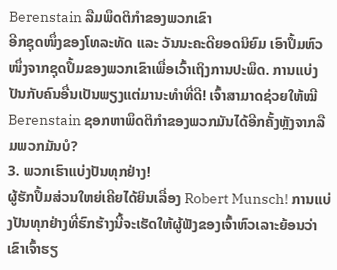Berenstain ລືມພຶດຕິກຳຂອງພວກເຂົາ
ອີກຊຸດໜຶ່ງຂອງໂທລະທັດ ແລະ ວັນນະຄະດີຍອດນິຍົມ ເອົາປຶ້ມຫົວໜຶ່ງຈາກຊຸດປຶ້ມຂອງພວກເຂົາເພື່ອເວົ້າເຖິງການປະພຶດ. ການແບ່ງປັນກັບຄົນອື່ນເປັນພຽງແຕ່ມານະທໍາທີ່ດີ! ເຈົ້າສາມາດຊ່ວຍໃຫ້ໝີ Berenstain ຊອກຫາພຶດຕິກຳຂອງພວກມັນໄດ້ອີກຄັ້ງຫຼັງຈາກລືມພວກມັນບໍ?
3. ພວກເຮົາແບ່ງປັນທຸກຢ່າງ!
ຜູ້ຮັກປຶ້ມສ່ວນໃຫຍ່ເຄີຍໄດ້ຍິນເລື່ອງ Robert Munsch! ການແບ່ງປັນທຸກຢ່າງທີ່ຮົກຮ້າງນີ້ຈະເຮັດໃຫ້ຜູ້ຟັງຂອງເຈົ້າຫົວເລາະຍ້ອນວ່າເຂົາເຈົ້າຮຽ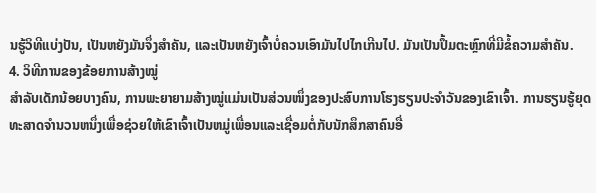ນຮູ້ວິທີແບ່ງປັນ, ເປັນຫຍັງມັນຈຶ່ງສໍາຄັນ, ແລະເປັນຫຍັງເຈົ້າບໍ່ຄວນເອົາມັນໄປໄກເກີນໄປ. ມັນເປັນປຶ້ມຕະຫຼົກທີ່ມີຂໍ້ຄວາມສຳຄັນ.
4. ວິທີການຂອງຂ້ອຍການສ້າງໝູ່
ສຳລັບເດັກນ້ອຍບາງຄົນ, ການພະຍາຍາມສ້າງໝູ່ແມ່ນເປັນສ່ວນໜຶ່ງຂອງປະສົບການໂຮງຮຽນປະຈຳວັນຂອງເຂົາເຈົ້າ. ການຮຽນຮູ້ຍຸດທະສາດຈໍານວນຫນຶ່ງເພື່ອຊ່ວຍໃຫ້ເຂົາເຈົ້າເປັນຫມູ່ເພື່ອນແລະເຊື່ອມຕໍ່ກັບນັກສຶກສາຄົນອື່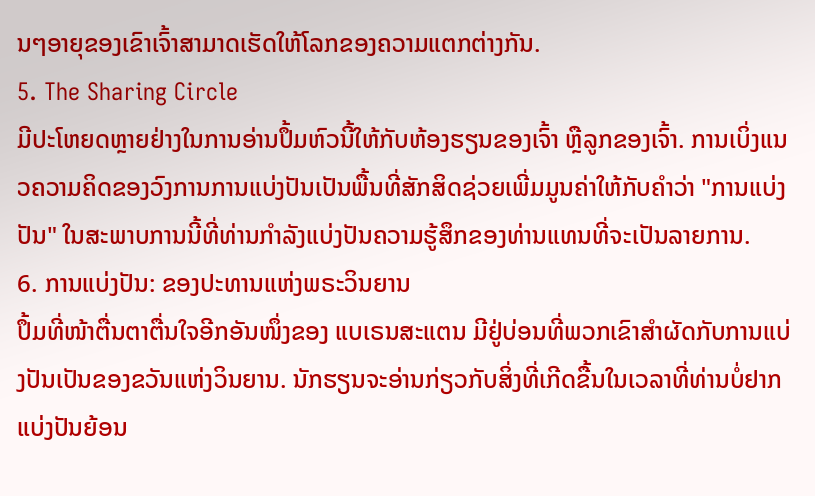ນໆອາຍຸຂອງເຂົາເຈົ້າສາມາດເຮັດໃຫ້ໂລກຂອງຄວາມແຕກຕ່າງກັນ.
5. The Sharing Circle
ມີປະໂຫຍດຫຼາຍຢ່າງໃນການອ່ານປຶ້ມຫົວນີ້ໃຫ້ກັບຫ້ອງຮຽນຂອງເຈົ້າ ຫຼືລູກຂອງເຈົ້າ. ການເບິ່ງແນວຄວາມຄິດຂອງວົງການການແບ່ງປັນເປັນພື້ນທີ່ສັກສິດຊ່ວຍເພີ່ມມູນຄ່າໃຫ້ກັບຄໍາວ່າ "ການແບ່ງປັນ" ໃນສະພາບການນີ້ທີ່ທ່ານກໍາລັງແບ່ງປັນຄວາມຮູ້ສຶກຂອງທ່ານແທນທີ່ຈະເປັນລາຍການ.
6. ການແບ່ງປັນ: ຂອງປະທານແຫ່ງພຣະວິນຍານ
ປຶ້ມທີ່ໜ້າຕື່ນຕາຕື່ນໃຈອີກອັນໜຶ່ງຂອງ ແບເຣນສະແຕນ ມີຢູ່ບ່ອນທີ່ພວກເຂົາສຳຜັດກັບການແບ່ງປັນເປັນຂອງຂວັນແຫ່ງວິນຍານ. ນັກຮຽນຈະອ່ານກ່ຽວກັບສິ່ງທີ່ເກີດຂື້ນໃນເວລາທີ່ທ່ານບໍ່ຢາກແບ່ງປັນຍ້ອນ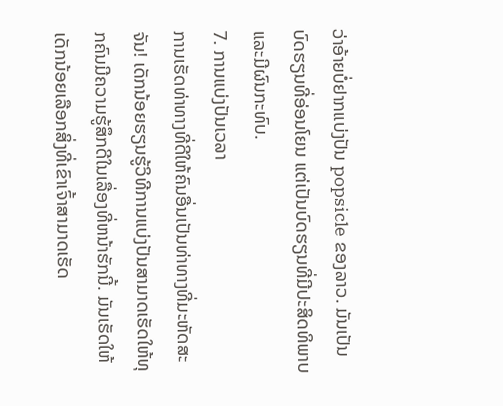ວ່າອ້າຍບໍ່ຢາກແບ່ງປັນ popsicle ຂອງລາວ. ມັນເປັນບົດຮຽນທີ່ອ່ອນໂຍນ ແຕ່ເປັນບົດຮຽນທີ່ມີປະສິດທິພາບ ແລະມີຜົນກະທົບ.
7. ການແບ່ງປັນເວລາ
ການເຮັດທ່າທາງທີ່ດີໃຫ້ຄົນອື່ນເປັນທ່າທາງທີ່ມະຫັດສະຈັນ! ເດັກນ້ອຍຮຽນຮູ້ວິທີການແບ່ງປັນສາມາດເຮັດໃຫ້ທຸກຄົນມີຄວາມຮູ້ສຶກດີໃນເລື່ອງທີ່ຫນ້າຮັກນີ້. ມັນເຮັດໃຫ້ເດັກນ້ອຍເລືອກສິ່ງທີ່ເຂົາເຈົ້າສາມາດເຮັດ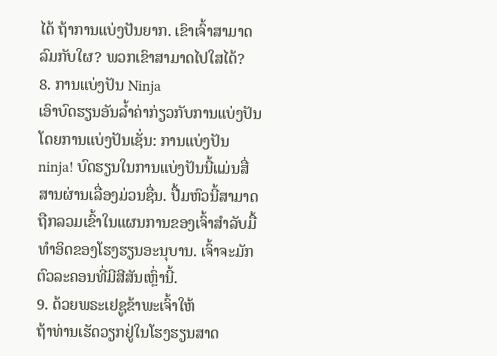ໄດ້ ຖ້າການແບ່ງປັນຍາກ. ເຂົາເຈົ້າສາມາດລົມກັບໃຜ? ພວກເຂົາສາມາດໄປໃສໄດ້?
8. ການແບ່ງປັນ Ninja
ເອົາບົດຮຽນອັນລ້ຳຄ່າກ່ຽວກັບການແບ່ງປັນໂດຍການແບ່ງປັນເຊັ່ນ: ການແບ່ງປັນ ninja! ບົດຮຽນໃນການແບ່ງປັນນີ້ແມ່ນສື່ສານຜ່ານເລື່ອງມ່ວນຊື່ນ. ປື້ມຫົວນີ້ສາມາດຖືກລວມເຂົ້າໃນແຜນການຂອງເຈົ້າສໍາລັບມື້ທໍາອິດຂອງໂຮງຮຽນອະນຸບານ. ເຈົ້າຈະມັກຕົວລະຄອນທີ່ມີສີສັນເຫຼົ່ານີ້.
9. ດ້ວຍພຣະເຢຊູຂ້າພະເຈົ້າໃຫ້
ຖ້າທ່ານເຮັດວຽກຢູ່ໃນໂຮງຮຽນສາດ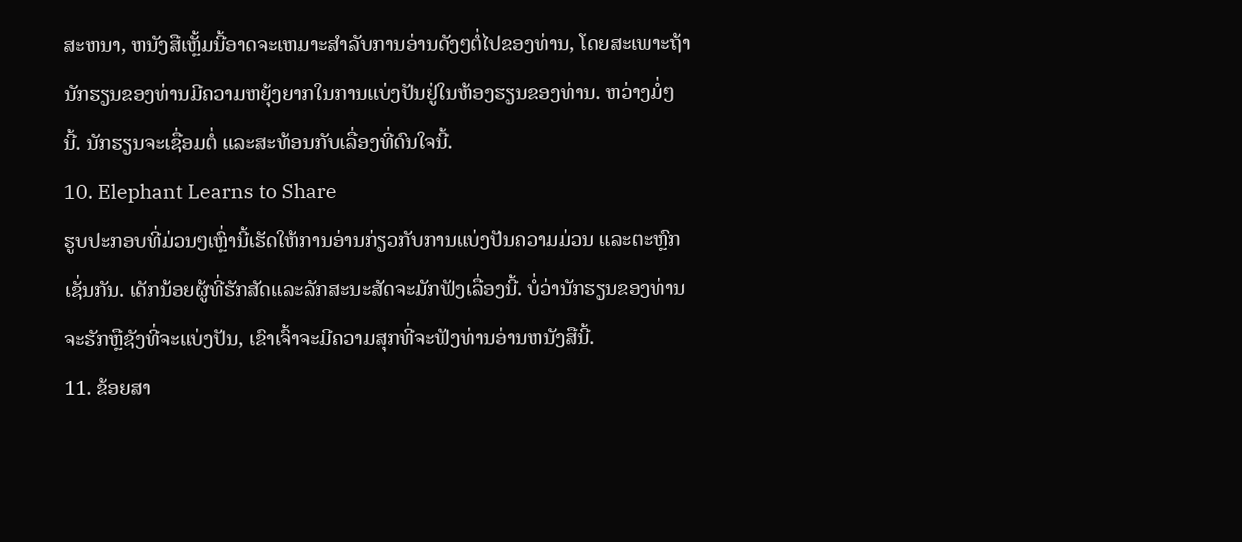ສະຫນາ, ຫນັງສືເຫຼັ້ມນີ້ອາດຈະເຫມາະສໍາລັບການອ່ານດັງໆຕໍ່ໄປຂອງທ່ານ, ໂດຍສະເພາະຖ້ານັກຮຽນຂອງທ່ານມີຄວາມຫຍຸ້ງຍາກໃນການແບ່ງປັນຢູ່ໃນຫ້ອງຮຽນຂອງທ່ານ. ຫວ່າງມໍ່ໆນີ້. ນັກຮຽນຈະເຊື່ອມຕໍ່ ແລະສະທ້ອນກັບເລື່ອງທີ່ດົນໃຈນີ້.
10. Elephant Learns to Share
ຮູບປະກອບທີ່ມ່ວນໆເຫຼົ່ານີ້ເຮັດໃຫ້ການອ່ານກ່ຽວກັບການແບ່ງປັນຄວາມມ່ວນ ແລະຕະຫຼົກເຊັ່ນກັນ. ເດັກນ້ອຍຜູ້ທີ່ຮັກສັດແລະລັກສະນະສັດຈະມັກຟັງເລື່ອງນີ້. ບໍ່ວ່ານັກຮຽນຂອງທ່ານຈະຮັກຫຼືຊັງທີ່ຈະແບ່ງປັນ, ເຂົາເຈົ້າຈະມີຄວາມສຸກທີ່ຈະຟັງທ່ານອ່ານຫນັງສືນີ້.
11. ຂ້ອຍສາ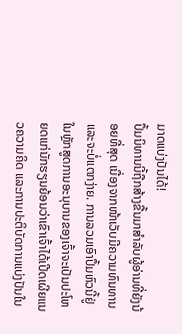ມາດແບ່ງປັນໄດ້!
ປຶ້ມນິທານນີ້ຖືກສ້າງຂື້ນມາສຳລັບຜູ້ອ່ານທີ່ຍັງນ້ອຍທີ່ສຸດ ເນື່ອງຈາກໜ້າເວັບມີຄວາມທົນທານ ແລະຈະບໍ່ແຕກງ່າຍ. ການລວມເອົາປຶ້ມຫົວນີ້ຢູ່ໃນຫຼັກສູດການອະນຸບານຂອງເຈົ້າຈະເປັນປະໂຫຍດແກ່ນັກຮຽນຍ້ອນວ່າເຂົາເຈົ້າໄດ້ເປີດເຜີຍແນວຄວາມຄິດ ແລະການປະຕິບັດການແບ່ງປັນໃນ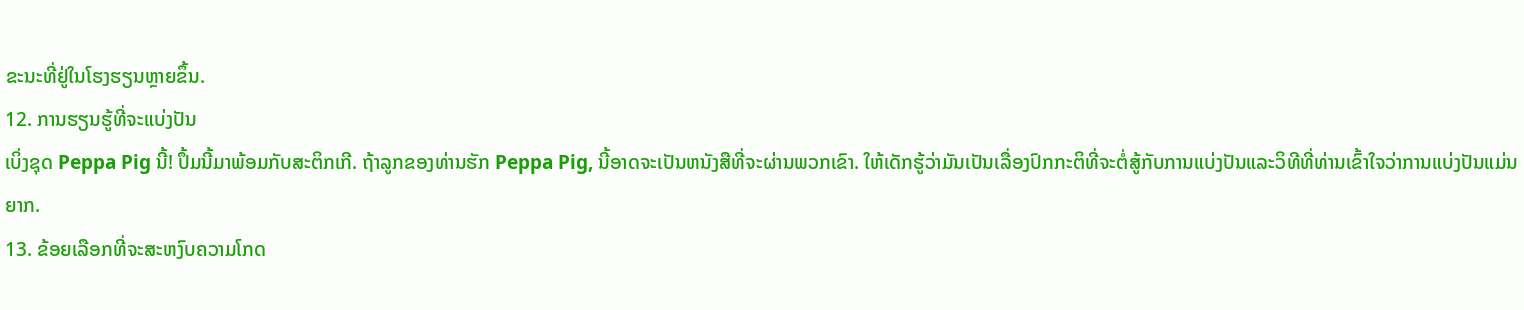ຂະນະທີ່ຢູ່ໃນໂຮງຮຽນຫຼາຍຂຶ້ນ.
12. ການຮຽນຮູ້ທີ່ຈະແບ່ງປັນ
ເບິ່ງຊຸດ Peppa Pig ນີ້! ປຶ້ມນີ້ມາພ້ອມກັບສະຕິກເກີ. ຖ້າລູກຂອງທ່ານຮັກ Peppa Pig, ນີ້ອາດຈະເປັນຫນັງສືທີ່ຈະຜ່ານພວກເຂົາ. ໃຫ້ເດັກຮູ້ວ່າມັນເປັນເລື່ອງປົກກະຕິທີ່ຈະຕໍ່ສູ້ກັບການແບ່ງປັນແລະວິທີທີ່ທ່ານເຂົ້າໃຈວ່າການແບ່ງປັນແມ່ນຍາກ.
13. ຂ້ອຍເລືອກທີ່ຈະສະຫງົບຄວາມໂກດ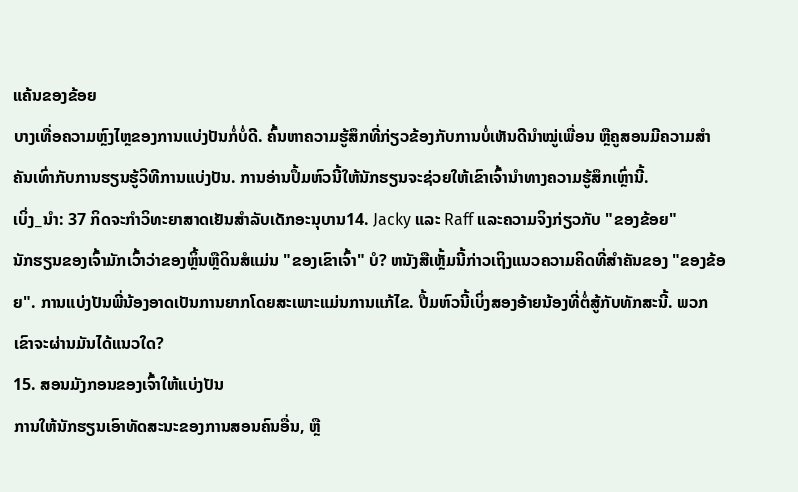ແຄ້ນຂອງຂ້ອຍ
ບາງເທື່ອຄວາມຫຼົງໄຫຼຂອງການແບ່ງປັນກໍ່ບໍ່ດີ. ຄົ້ນຫາຄວາມຮູ້ສຶກທີ່ກ່ຽວຂ້ອງກັບການບໍ່ເຫັນດີນໍາໝູ່ເພື່ອນ ຫຼືຄູສອນມີຄວາມສຳຄັນເທົ່າກັບການຮຽນຮູ້ວິທີການແບ່ງປັນ. ການອ່ານປຶ້ມຫົວນີ້ໃຫ້ນັກຮຽນຈະຊ່ວຍໃຫ້ເຂົາເຈົ້ານຳທາງຄວາມຮູ້ສຶກເຫຼົ່ານີ້.
ເບິ່ງ_ນຳ: 37 ກິດຈະກໍາວິທະຍາສາດເຢັນສໍາລັບເດັກອະນຸບານ14. Jacky ແລະ Raff ແລະຄວາມຈິງກ່ຽວກັບ "ຂອງຂ້ອຍ"
ນັກຮຽນຂອງເຈົ້າມັກເວົ້າວ່າຂອງຫຼິ້ນຫຼືດິນສໍແມ່ນ "ຂອງເຂົາເຈົ້າ" ບໍ? ຫນັງສືເຫຼັ້ມນີ້ກ່າວເຖິງແນວຄວາມຄິດທີ່ສໍາຄັນຂອງ "ຂອງຂ້ອຍ". ການແບ່ງປັນພີ່ນ້ອງອາດເປັນການຍາກໂດຍສະເພາະແມ່ນການແກ້ໄຂ. ປື້ມຫົວນີ້ເບິ່ງສອງອ້າຍນ້ອງທີ່ຕໍ່ສູ້ກັບທັກສະນີ້. ພວກເຂົາຈະຜ່ານມັນໄດ້ແນວໃດ?
15. ສອນມັງກອນຂອງເຈົ້າໃຫ້ແບ່ງປັນ
ການໃຫ້ນັກຮຽນເອົາທັດສະນະຂອງການສອນຄົນອື່ນ, ຫຼື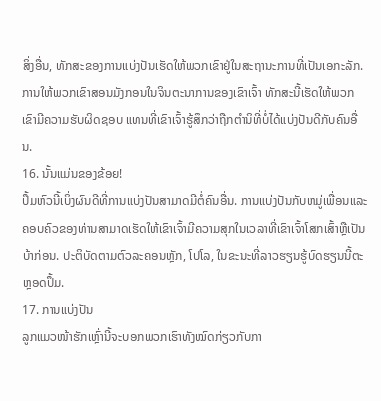ສິ່ງອື່ນ, ທັກສະຂອງການແບ່ງປັນເຮັດໃຫ້ພວກເຂົາຢູ່ໃນສະຖານະການທີ່ເປັນເອກະລັກ. ການໃຫ້ພວກເຂົາສອນມັງກອນໃນຈິນຕະນາການຂອງເຂົາເຈົ້າ ທັກສະນີ້ເຮັດໃຫ້ພວກເຂົາມີຄວາມຮັບຜິດຊອບ ແທນທີ່ເຂົາເຈົ້າຮູ້ສຶກວ່າຖືກຕໍານິທີ່ບໍ່ໄດ້ແບ່ງປັນດີກັບຄົນອື່ນ.
16. ນັ້ນແມ່ນຂອງຂ້ອຍ!
ປຶ້ມຫົວນີ້ເບິ່ງຜົນດີທີ່ການແບ່ງປັນສາມາດມີຕໍ່ຄົນອື່ນ. ການແບ່ງປັນກັບຫມູ່ເພື່ອນແລະຄອບຄົວຂອງທ່ານສາມາດເຮັດໃຫ້ເຂົາເຈົ້າມີຄວາມສຸກໃນເວລາທີ່ເຂົາເຈົ້າໂສກເສົ້າຫຼືເປັນບ້າກ່ອນ. ປະຕິບັດຕາມຕົວລະຄອນຫຼັກ, ໂປໂລ, ໃນຂະນະທີ່ລາວຮຽນຮູ້ບົດຮຽນນີ້ຕະຫຼອດປຶ້ມ.
17. ການແບ່ງປັນ
ລູກແມວໜ້າຮັກເຫຼົ່ານີ້ຈະບອກພວກເຮົາທັງໝົດກ່ຽວກັບກາ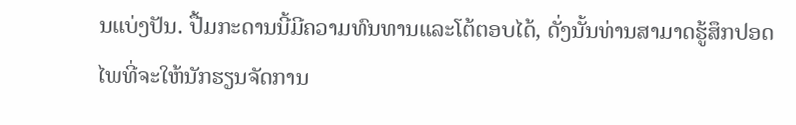ນແບ່ງປັນ. ປື້ມກະດານນີ້ມີຄວາມທົນທານແລະໂຕ້ຕອບໄດ້, ດັ່ງນັ້ນທ່ານສາມາດຮູ້ສຶກປອດໄພທີ່ຈະໃຫ້ນັກຮຽນຈັດການ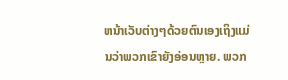ຫນ້າເວັບຕ່າງໆດ້ວຍຕົນເອງເຖິງແມ່ນວ່າພວກເຂົາຍັງອ່ອນຫຼາຍ. ພວກ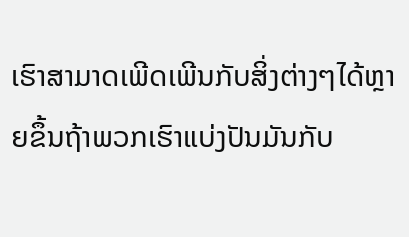ເຮົາສາມາດເພີດເພີນກັບສິ່ງຕ່າງໆໄດ້ຫຼາຍຂຶ້ນຖ້າພວກເຮົາແບ່ງປັນມັນກັບ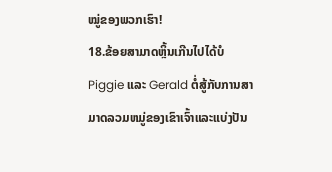ໝູ່ຂອງພວກເຮົາ!
18.ຂ້ອຍສາມາດຫຼິ້ນເກີນໄປໄດ້ບໍ
Piggie ແລະ Gerald ຕໍ່ສູ້ກັບການສາມາດລວມຫມູ່ຂອງເຂົາເຈົ້າແລະແບ່ງປັນ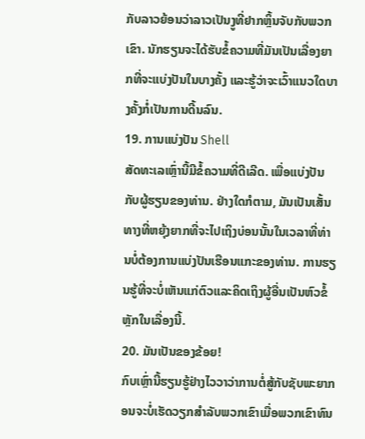ກັບລາວຍ້ອນວ່າລາວເປັນງູທີ່ຢາກຫຼິ້ນຈັບກັບພວກເຂົາ. ນັກຮຽນຈະໄດ້ຮັບຂໍ້ຄວາມທີ່ມັນເປັນເລື່ອງຍາກທີ່ຈະແບ່ງປັນໃນບາງຄັ້ງ ແລະຮູ້ວ່າຈະເວົ້າແນວໃດບາງຄັ້ງກໍ່ເປັນການດີ້ນລົນ.
19. ການແບ່ງປັນ Shell
ສັດທະເລເຫຼົ່ານີ້ມີຂໍ້ຄວາມທີ່ດີເລີດ. ເພື່ອແບ່ງປັນກັບຜູ້ຮຽນຂອງທ່ານ. ຢ່າງໃດກໍຕາມ, ມັນເປັນເສັ້ນທາງທີ່ຫຍຸ້ງຍາກທີ່ຈະໄປເຖິງບ່ອນນັ້ນໃນເວລາທີ່ທ່ານບໍ່ຕ້ອງການແບ່ງປັນເຮືອນແກະຂອງທ່ານ. ການຮຽນຮູ້ທີ່ຈະບໍ່ເຫັນແກ່ຕົວແລະຄິດເຖິງຜູ້ອື່ນເປັນຫົວຂໍ້ຫຼັກໃນເລື່ອງນີ້.
20. ມັນເປັນຂອງຂ້ອຍ!
ກົບເຫຼົ່ານີ້ຮຽນຮູ້ຢ່າງໄວວາວ່າການຕໍ່ສູ້ກັບຊັບພະຍາກອນຈະບໍ່ເຮັດວຽກສໍາລັບພວກເຂົາເມື່ອພວກເຂົາທົນ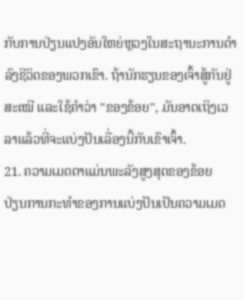ກັບການປ່ຽນແປງອັນໃຫຍ່ຫຼວງໃນສະຖານະການດໍາລົງຊີວິດຂອງພວກເຂົາ. ຖ້ານັກຮຽນຂອງເຈົ້າສູ້ກັນຢູ່ສະເໝີ ແລະໃຊ້ຄຳວ່າ "ຂອງຂ້ອຍ", ມັນອາດເຖິງເວລາແລ້ວທີ່ຈະແບ່ງປັນເລື່ອງນີ້ກັບເຂົາເຈົ້າ.
21. ຄວາມເມດຕາແມ່ນພະລັງສູງສຸດຂອງຂ້ອຍ
ປ່ຽນການກະທຳຂອງການແບ່ງປັນເປັນຄວາມເມດ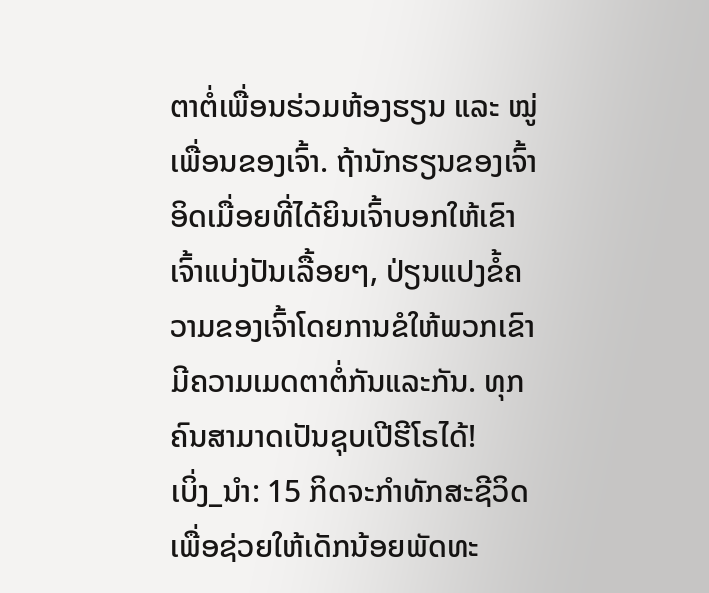ຕາຕໍ່ເພື່ອນຮ່ວມຫ້ອງຮຽນ ແລະ ໝູ່ເພື່ອນຂອງເຈົ້າ. ຖ້ານັກຮຽນຂອງເຈົ້າອິດເມື່ອຍທີ່ໄດ້ຍິນເຈົ້າບອກໃຫ້ເຂົາເຈົ້າແບ່ງປັນເລື້ອຍໆ, ປ່ຽນແປງຂໍ້ຄວາມຂອງເຈົ້າໂດຍການຂໍໃຫ້ພວກເຂົາມີຄວາມເມດຕາຕໍ່ກັນແລະກັນ. ທຸກຄົນສາມາດເປັນຊຸບເປີຮີໂຣໄດ້!
ເບິ່ງ_ນຳ: 15 ກິດຈະກຳທັກສະຊີວິດ ເພື່ອຊ່ວຍໃຫ້ເດັກນ້ອຍພັດທະ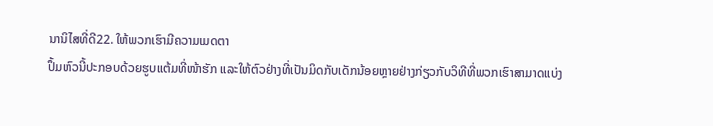ນານິໄສທີ່ດີ22. ໃຫ້ພວກເຮົາມີຄວາມເມດຕາ
ປຶ້ມຫົວນີ້ປະກອບດ້ວຍຮູບແຕ້ມທີ່ໜ້າຮັກ ແລະໃຫ້ຕົວຢ່າງທີ່ເປັນມິດກັບເດັກນ້ອຍຫຼາຍຢ່າງກ່ຽວກັບວິທີທີ່ພວກເຮົາສາມາດແບ່ງ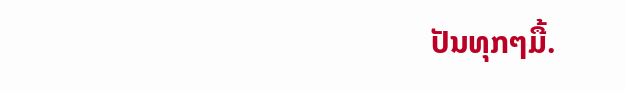ປັນທຸກໆມື້.